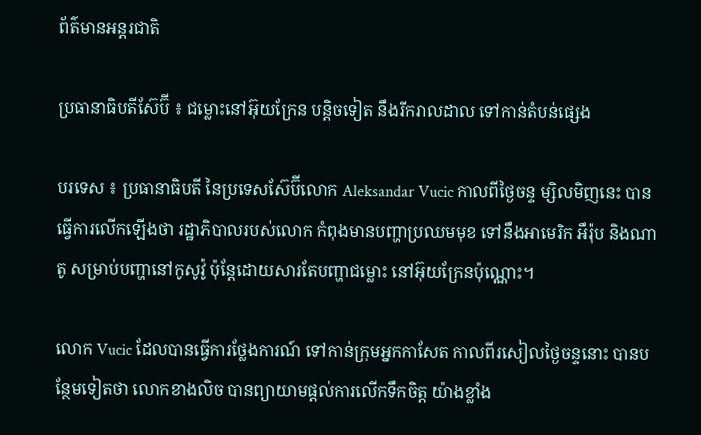ព័ត៌មានអន្តរជាតិ

ប្រធានាធិបតីស៊ែប៊ី ៖ ជម្លោះនៅអ៊ុយក្រែន បន្តិចទៀត នឹងរីករាលដាល ទៅកាន់តំបន់ផ្សេង

បរទេស ៖ ប្រធានាធិបតី នៃប្រទេសស៊ែប៊ីលោក Aleksandar Vucic កាលពីថ្ងៃចន្ទ ម្សិលមិញនេះ បានធ្វើការលើកឡើងថា រដ្ឋាភិបាលរបស់លោក កំពុងមានបញ្ហាប្រឈមមុខ ទៅនឹងអាមេរិក អឹរ៉ុប និងណាតូ សម្រាប់បញ្ហានៅកូសូវ៉ូ ប៉ុន្តែដោយសារតែបញ្ហាជម្លោះ នៅអ៊ុយក្រែនប៉ុណ្ណោះ។

លោក Vucic ដែលបានធ្វើការថ្លែងការណ៍ ទៅកាន់ក្រុមអ្នកកាសែត កាលពីរសៀលថ្ងៃចន្ទនោះ បានបន្ថែមទៀតថា លោកខាងលិច បានព្យាយាមផ្តល់ការលើកទឹកចិត្ត យ៉ាងខ្លាំង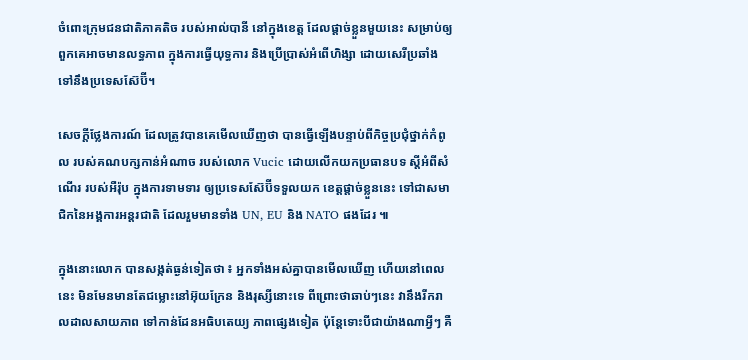ចំពោះក្រុមជនជាតិភាគតិច របស់អាល់បានី នៅក្នុងខេត្ត ដែលផ្តាច់ខ្លួនមួយនេះ សម្រាប់ឲ្យពួកគេអាចមានលទ្ធភាព ក្នុងការធ្វើយុទ្ធការ និងប្រើប្រាស់អំពើហិង្សា ដោយសេរីប្រឆាំង ទៅនឹងប្រទេសស៊ែប៊ី។

សេចក្តីថ្លែងការណ៍ ដែលត្រូវបានគេមើលឃើញថា បានធ្វើឡើងបន្ទាប់ពីកិច្ចប្រជុំថ្នាក់កំពូល របស់គណបក្សកាន់អំណាច របស់លោក Vucic ដោយលើកយកប្រធានបទ ស្តីអំពីសំណើរ របស់អឺរ៉ុប ក្នុងការទាមទារ ឲ្យប្រទេសស៊ែប៊ីទទួលយក ខេត្តផ្តាច់ខ្លួននេះ ទៅជាសមាជិកនៃអង្គការអន្តរជាតិ ដែលរួមមានទាំង UN, EU និង NATO ផងដែរ ៕

ក្នុងនោះលោក បានសង្កត់ធ្ងន់ទៀតថា ៖ អ្នកទាំងអស់គ្នាបានមើលឃើញ ហើយនៅពេលនេះ មិនមែនមានតែជម្លោះនៅអ៊ុយក្រែន និងរុស្សីនោះទេ ពីព្រោះថាឆាប់ៗនេះ វានឹងរីករាលដាលសាយភាព ទៅកាន់ដែនអធិបតេយ្យ ភាពផ្សេងទៀត ប៉ុន្តែទោះបីជាយ៉ាងណាអ្វីៗ គឺ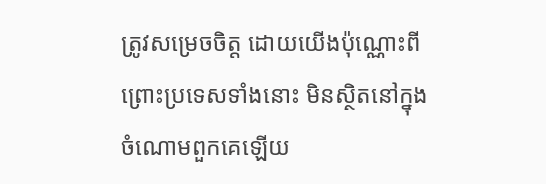ត្រូវសម្រេចចិត្ត ដោយយើងប៉ុណ្ណោះពី ព្រោះប្រទេសទាំងនោះ មិនស្ថិតនៅក្នុងចំណោមពួកគេឡើយ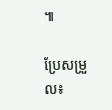៕

ប្រែសម្រួល៖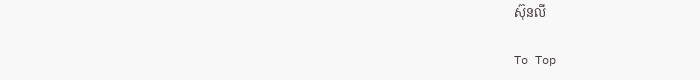ស៊ុនលី

To Top